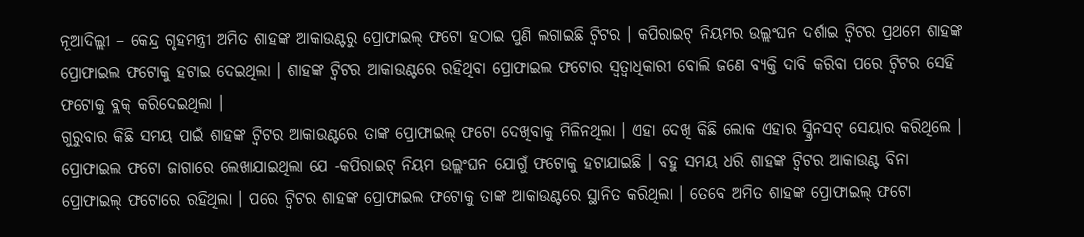ନୂଆଦିଲ୍ଲୀ – କେନ୍ଦ୍ର ଗୃହମନ୍ତ୍ରୀ ଅମିତ ଶାହଙ୍କ ଆକାଉଣ୍ଟରୁ ପ୍ରୋଫାଇଲ୍ ଫଟୋ ହଠାଇ ପୁଣି ଲଗାଇଛି ଟ୍ୱିଟର । କପିରାଇଟ୍ ନିୟମର ଉଲ୍ଲଂଘନ ଦର୍ଶାଇ ଟ୍ୱିଟର ପ୍ରଥମେ ଶାହଙ୍କ ପ୍ରୋଫାଇଲ ଫଟୋକୁ ହଟାଇ ଦେଇଥିଲା । ଶାହଙ୍କ ଟ୍ୱିଟର ଆକାଉଣ୍ଟରେ ରହିଥିବା ପ୍ରୋଫାଇଲ ଫଟୋର ସ୍ୱତ୍ୱାଧିକାରୀ ବୋଲି ଜଣେ ବ୍ୟକ୍ତି ଦାବି କରିବା ପରେ ଟ୍ୱିଟର ସେହି ଫଟୋକୁ ବ୍ଲକ୍ କରିଦେଇଥିଲା ।
ଗୁରୁବାର କିଛି ସମୟ ପାଇଁ ଶାହଙ୍କ ଟ୍ୱିଟର ଆକାଉଣ୍ଟରେ ତାଙ୍କ ପ୍ରୋଫାଇଲ୍ ଫଟୋ ଦେଖିବାକୁ ମିଳିନଥିଲା । ଏହା ଦେଖି କିଛି ଲୋକ ଏହାର ସ୍କ୍ରିନସଟ୍ ସେୟାର କରିଥିଲେ । ପ୍ରୋଫାଇଲ ଫଟୋ ଜାଗାରେ ଲେଖାଯାଇଥିଲା ଯେ -କପିରାଇଟ୍ ନିୟମ ଉଲ୍ଲଂଘନ ଯୋଗୁଁ ଫଟୋକୁ ହଟାଯାଇଛି । ବହୁ ସମୟ ଧରି ଶାହଙ୍କ ଟ୍ୱିଟର ଆକାଉଣ୍ଟ ବିନା ପ୍ରୋଫାଇଲ୍ ଫଟୋରେ ରହିଥିଲା । ପରେ ଟ୍ୱିଟର ଶାହଙ୍କ ପ୍ରୋଫାଇଲ ଫଟୋକୁ ତାଙ୍କ ଆକାଉଣ୍ଟରେ ସ୍ଥାନିତ କରିଥିଲା । ତେବେ ଅମିତ ଶାହଙ୍କ ପ୍ରୋଫାଇଲ୍ ଫଟୋ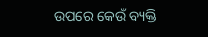ଉପରେ କେଉଁ ବ୍ୟକ୍ତି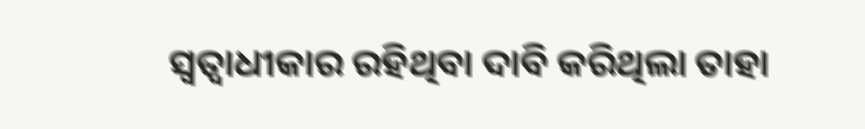ସ୍ୱତ୍ୱାଧୀକାର ରହିଥିବା ଦାବି କରିଥିଲା ତାହା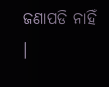ଜଣାପଡି ନାହିଁ ।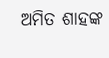ଅମିତ ଶାହଙ୍କ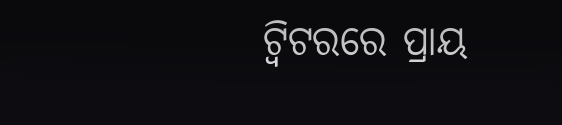ଟ୍ୱିଟରରେ ପ୍ରାୟ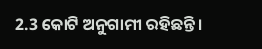2.3 କୋଟି ଅନୁଗାମୀ ରହିଛନ୍ତି ।